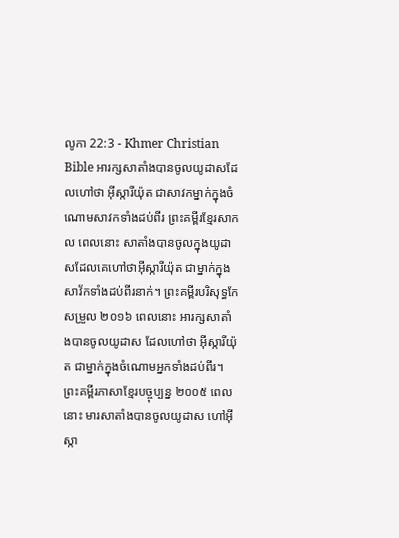លូកា 22:3 - Khmer Christian Bible អារក្សសាតាំងបានចូលយូដាសដែលហៅថា អ៊ីស្ការីយ៉ុត ជាសាវកម្នាក់ក្នុងចំណោមសាវកទាំងដប់ពីរ ព្រះគម្ពីរខ្មែរសាកល ពេលនោះ សាតាំងបានចូលក្នុងយូដាសដែលគេហៅថាអ៊ីស្ការីយ៉ុត ជាម្នាក់ក្នុងសាវ័កទាំងដប់ពីរនាក់។ ព្រះគម្ពីរបរិសុទ្ធកែសម្រួល ២០១៦ ពេលនោះ អារក្សសាតាំងបានចូលយូដាស ដែលហៅថា អ៊ីស្ការីយ៉ុត ជាម្នាក់ក្នុងចំណោមអ្នកទាំងដប់ពីរ។ ព្រះគម្ពីរភាសាខ្មែរបច្ចុប្បន្ន ២០០៥ ពេលនោះ មារសាតាំងបានចូលយូដាស ហៅអ៊ីស្កា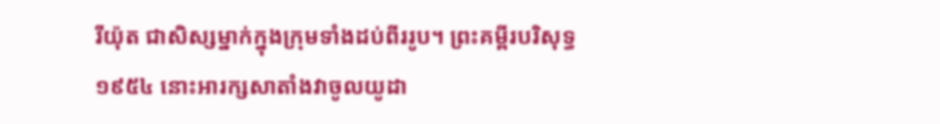រីយ៉ុត ជាសិស្សម្នាក់ក្នុងក្រុមទាំងដប់ពីររូប។ ព្រះគម្ពីរបរិសុទ្ធ ១៩៥៤ នោះអារក្សសាតាំងវាចូលយូដា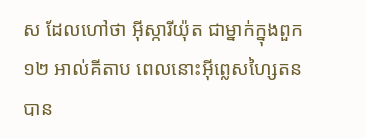ស ដែលហៅថា អ៊ីស្ការីយ៉ុត ជាម្នាក់ក្នុងពួក១២ អាល់គីតាប ពេលនោះអ៊ីព្លេសហ្សៃតនបាន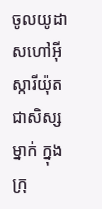ចូលយូដាសហៅអ៊ីស្ការីយ៉ុតជាសិស្សម្នាក់ ក្នុងក្រុ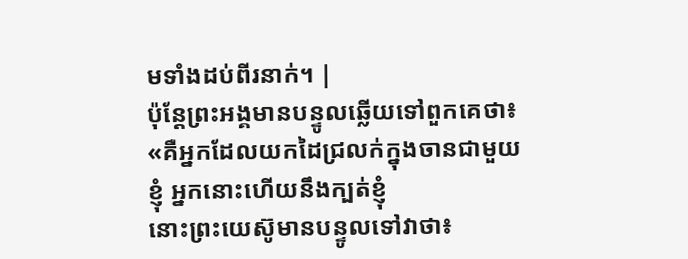មទាំងដប់ពីរនាក់។ |
ប៉ុន្ដែព្រះអង្គមានបន្ទូលឆ្លើយទៅពួកគេថា៖ «គឺអ្នកដែលយកដៃជ្រលក់ក្នុងចានជាមួយខ្ញុំ អ្នកនោះហើយនឹងក្បត់ខ្ញុំ
នោះព្រះយេស៊ូមានបន្ទូលទៅវាថា៖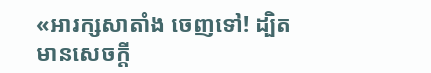«អារក្សសាតាំង ចេញទៅ! ដ្បិតមានសេចក្ដី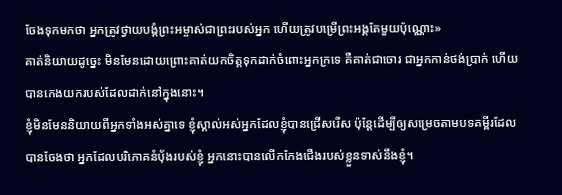ចែងទុកមកថា អ្នកត្រូវថ្វាយបង្គំព្រះអម្ចាស់ជាព្រះរបស់អ្នក ហើយត្រូវបម្រើព្រះអង្គតែមួយប៉ុណ្ណោះ»
គាត់និយាយដូច្នេះ មិនមែនដោយព្រោះគាត់យកចិត្តទុកដាក់ចំពោះអ្នកក្រទេ គឺគាត់ជាចោរ ជាអ្នកកាន់ថង់ប្រាក់ ហើយបានកេងយករបស់ដែលដាក់នៅក្នុងនោះ។
ខ្ញុំមិនមែននិយាយពីអ្នកទាំងអស់គ្នាទេ ខ្ញុំស្គាល់អស់អ្នកដែលខ្ញុំបានជ្រើសរើស ប៉ុន្ដែដើម្បីឲ្យសម្រេចតាមបទគម្ពីរដែលបានចែងថា អ្នកដែលបរិភោគនំប៉័ងរបស់ខ្ញុំ អ្នកនោះបានលើកកែងជើងរបស់ខ្លួនទាស់នឹងខ្ញុំ។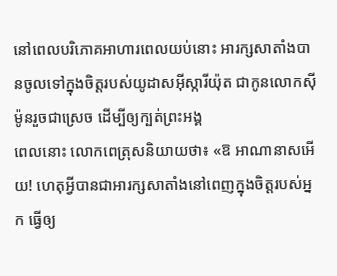នៅពេលបរិភោគអាហារពេលយប់នោះ អារក្សសាតាំងបានចូលទៅក្នុងចិត្ដរបស់យូដាសអ៊ីស្ការីយ៉ុត ជាកូនលោកស៊ីម៉ូនរួចជាស្រេច ដើម្បីឲ្យក្បត់ព្រះអង្គ
ពេលនោះ លោកពេត្រុសនិយាយថា៖ «ឱ អាណានាសអើយ! ហេតុអ្វីបានជាអារក្សសាតាំងនៅពេញក្នុងចិត្ដរបស់អ្នក ធ្វើឲ្យ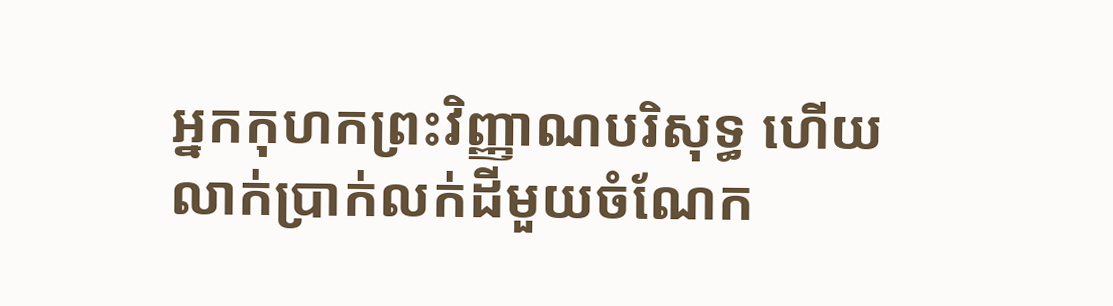អ្នកកុហកព្រះវិញ្ញាណបរិសុទ្ធ ហើយលាក់ប្រាក់លក់ដីមួយចំណែក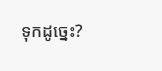ទុកដូច្នេះ?